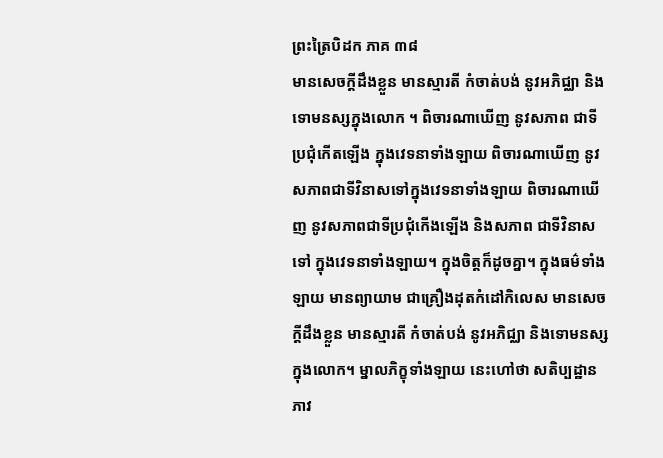ព្រះត្រៃបិដក ភាគ ៣៨
មានសេចក្តីដឹងខ្លួន មានស្មារតី កំចាត់បង់ នូវអភិជ្ឈា និងទោមនស្សក្នុងលោក ។ ពិចារណាឃើញ នូវសភាព ជាទីប្រជុំកើតឡើង ក្នុងវេទនាទាំងឡាយ ពិចារណាឃើញ នូវសភាពជាទីវិនាសទៅក្នុងវេទនាទាំងឡាយ ពិចារណាឃើញ នូវសភាពជាទីប្រជុំកើងឡើង និងសភាព ជាទីវិនាសទៅ ក្នុងវេទនាទាំងឡាយ។ ក្នុងចិត្តក៏ដូចគ្នា។ ក្នុងធម៌ទាំងឡាយ មានព្យាយាម ជាគ្រឿងដុតកំដៅកិលេស មានសេចក្តីដឹងខ្លួន មានស្មារតី កំចាត់បង់ នូវអភិជ្ឈា និងទោមនស្សក្នុងលោក។ ម្នាលភិក្ខុទាំងឡាយ នេះហៅថា សតិប្បដ្ឋានភាវ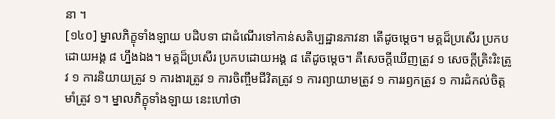នា ។
[១៤០] ម្នាលភិក្ខុទាំងឡាយ បដិបទា ជាដំណើរទៅកាន់សតិប្បដ្ឋានភាវនា តើដូចម្តេច។ មគ្គដ៏ប្រសើរ ប្រកបដោយអង្គ ៨ ហ្នឹងឯង។ មគ្គដ៏ប្រសើរ ប្រកបដោយអង្គ ៨ តើដូចម្តេច។ គឺសេចក្តីឃើញត្រូវ ១ សេចក្តីត្រិះរិះត្រូវ ១ ការនិយាយត្រូវ ១ ការងារត្រូវ ១ ការចិញ្ចឹមជីវិតត្រូវ ១ ការព្យាយាមត្រូវ ១ ការរឭកត្រូវ ១ ការដំកល់ចិត្តមាំត្រូវ ១។ ម្នាលភិក្ខុទាំងឡាយ នេះហៅថា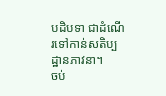បដិបទា ជាដំណើរទៅកាន់សតិប្បដ្ឋានភាវនា។
ចប់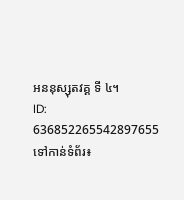អននុស្សុតវគ្គ ទី ៤។
ID: 636852265542897655
ទៅកាន់ទំព័រ៖